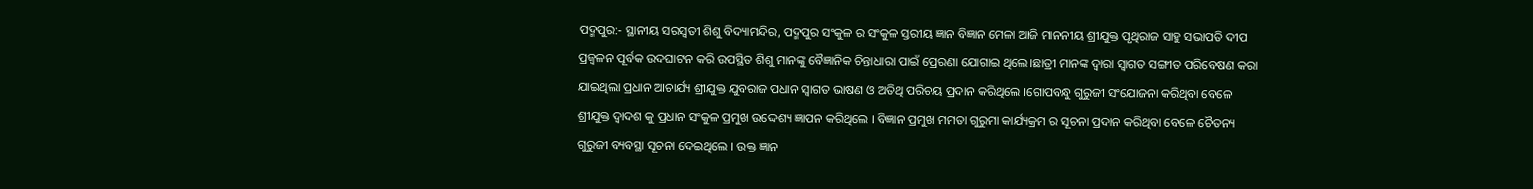ପଦ୍ମପୁର:- ସ୍ଥାନୀୟ ସରସ୍ୱତୀ ଶିଶୁ ବିଦ୍ୟାମନ୍ଦିର, ପଦ୍ମପୁର ସଂକୁଳ ର ସଂକୁଳ ସ୍ତରୀୟ ଜ୍ଞାନ ବିଜ୍ଞାନ ମେଳା ଆଜି ମାନନୀୟ ଶ୍ରୀଯୁକ୍ତ ପୃଥିରାଜ ସାହୁ ସଭାପତି ଦୀପ ପ୍ରଜ୍ୱଳନ ପୂର୍ବକ ଉଦଘାଟନ କରି ଉପସ୍ଥିତ ଶିଶୁ ମାନଙ୍କୁ ବୈଜ୍ଞାନିକ ଚିନ୍ତାଧାରା ପାଇଁ ପ୍ରେରଣା ଯୋଗାଇ ଥିଲେ।ଛାତ୍ରୀ ମାନଙ୍କ ଦ୍ଵାରା ସ୍ୱାଗତ ସଙ୍ଗୀତ ପରିବେଷଣ କରା ଯାଇଥିଲା ପ୍ରଧାନ ଆଚାର୍ଯ୍ୟ ଶ୍ରୀଯୁକ୍ତ ଯୁବରାଜ ପଧାନ ସ୍ୱାଗତ ଭାଷଣ ଓ ଅତିଥି ପରିଚୟ ପ୍ରଦାନ କରିଥିଲେ ।ଗୋପବନ୍ଧୁ ଗୁରୁଜୀ ସଂଯୋଜନା କରିଥିବା ବେଳେ ଶ୍ରୀଯୁକ୍ତ ଦ୍ୱାଦଶ କୁ ପ୍ରଧାନ ସଂକୁଳ ପ୍ରମୁଖ ଉଦ୍ଦେଶ୍ୟ ଜ୍ଞାପନ କରିଥିଲେ । ବିଜ୍ଞାନ ପ୍ରମୁଖ ମମତା ଗୁରୁମା କାର୍ଯ୍ୟକ୍ରମ ର ସୂଚନା ପ୍ରଦାନ କରିଥିବା ବେଳେ ଚୈତନ୍ୟ ଗୁରୁଜୀ ବ୍ୟବସ୍ଥା ସୂଚନା ଦେଇଥିଲେ । ଉକ୍ତ ଜ୍ଞାନ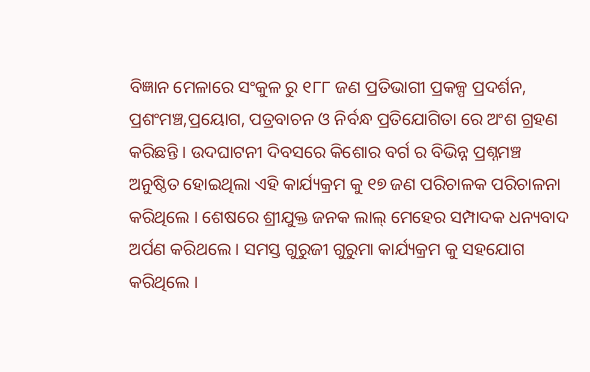ବିଜ୍ଞାନ ମେଳାରେ ସଂକୁଳ ରୁ ୧୮୮ ଜଣ ପ୍ରତିଭାଗୀ ପ୍ରକଳ୍ପ ପ୍ରଦର୍ଶନ, ପ୍ରଶଂମଞ୍ଚ,ପ୍ରୟୋଗ, ପତ୍ରବାଚନ ଓ ନିର୍ବନ୍ଧ ପ୍ରତିଯୋଗିତା ରେ ଅଂଶ ଗ୍ରହଣ କରିଛନ୍ତି । ଉଦଘାଟନୀ ଦିବସରେ କିଶୋର ବର୍ଗ ର ବିଭିନ୍ନ ପ୍ରଶ୍ନମଞ୍ଚ ଅନୁଷ୍ଠିତ ହୋଇଥିଲା ଏହି କାର୍ଯ୍ୟକ୍ରମ କୁ ୧୭ ଜଣ ପରିଚାଳକ ପରିଚାଳନା କରିଥିଲେ । ଶେଷରେ ଶ୍ରୀଯୁକ୍ତ ଜନକ ଲାଲ୍ ମେହେର ସମ୍ପାଦକ ଧନ୍ୟବାଦ ଅର୍ପଣ କରିଥଲେ । ସମସ୍ତ ଗୁରୁଜୀ ଗୁରୁମା କାର୍ଯ୍ୟକ୍ରମ କୁ ସହଯୋଗ କରିଥିଲେ ।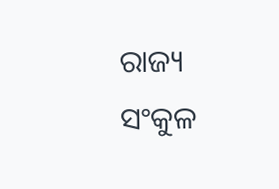ରାଜ୍ୟ
ସଂକୁଳ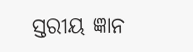ସ୍ତରୀୟ ଜ୍ଞାନ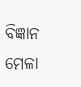ବିଜ୍ଞାନ ମେଳା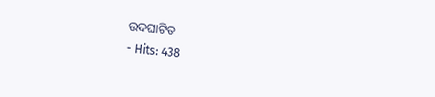ଉଦଘାଟିତ
- Hits: 438